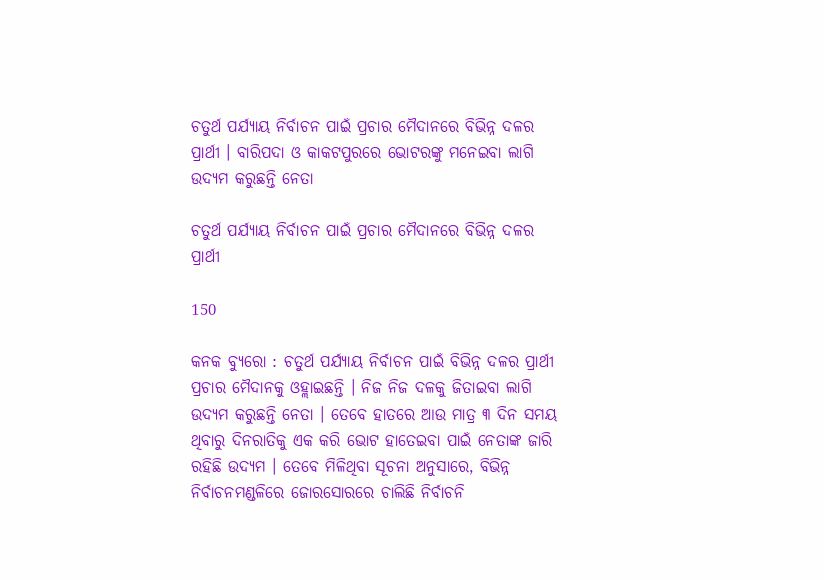ଚତୁର୍ଥ ପର୍ଯ୍ୟାୟ ନିର୍ବାଚନ ପାଇଁ ପ୍ରଚାର ମୈଦାନରେ ବିଭିନ୍ନ ଦଳର ପ୍ରାର୍ଥୀ । ବାରିପଦା ଓ କାକଟପୁରରେ ଭୋଟରଙ୍କୁ ମନେଇବା ଲାଗି ଉଦ୍ୟମ କରୁଛନ୍ତି ନେତା

ଚତୁର୍ଥ ପର୍ଯ୍ୟାୟ ନିର୍ବାଚନ ପାଇଁ ପ୍ରଚାର ମୈଦାନରେ ବିଭିନ୍ନ ଦଳର ପ୍ରାର୍ଥୀ

150

କନକ ବ୍ୟୁରୋ : ଚତୁର୍ଥ ପର୍ଯ୍ୟାୟ ନିର୍ବାଚନ ପାଇଁ ବିଭିନ୍ନ ଦଳର ପ୍ରାର୍ଥୀ ପ୍ରଚାର ମୈଦାନକୁ ଓହ୍ଲାଇଛନ୍ତି । ନିଜ ନିଜ ଦଳକୁ ଜିତାଇବା ଲାଗି ଉଦ୍ୟମ କରୁଛନ୍ତି ନେତା । ତେବେ ହାତରେ ଆଉ ମାତ୍ର ୩ ଦିନ ସମୟ ଥିବାରୁ ଦିନରାତିକୁ ଏକ କରି ଭୋଟ ହାତେଇବା ପାଇଁ ନେତାଙ୍କ ଜାରି ରହିଛି ଉଦ୍ୟମ । ତେବେ ମିଳିଥିବା ସୂଚନା ଅନୁସାରେ, ବିଭିନ୍ନ ନିର୍ବାଚନମଣ୍ଡଳିରେ ଜୋରସୋରରେ ଚାଲିଛି ନିର୍ବାଚନି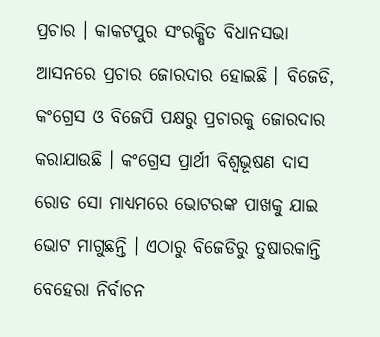ପ୍ରଚାର । କାକଟପୁର ସଂରକ୍ଷିତ ବିଧାନସଭା ଆସନରେ ପ୍ରଚାର ଜୋରଦାର ହୋଇଛି । ବିଜେଡି, କଂଗ୍ରେସ ଓ ବିଜେପି ପକ୍ଷରୁ ପ୍ରଚାରକୁ ଜୋରଦାର କରାଯାଉଛି । କଂଗ୍ରେସ ପ୍ରାର୍ଥୀ ବିଶ୍ୱଭୂଷଣ ଦାସ ରୋଡ ସୋ ମାଧ୍ୟମରେ ଭୋଟରଙ୍କ ପାଖକୁ ଯାଇ ଭୋଟ ମାଗୁଛନ୍ତି । ଏଠାରୁ ବିଜେଡିରୁ ତୁଷାରକାନ୍ତି ବେହେରା ନିର୍ବାଚନ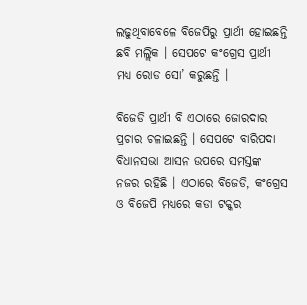ଲଢୁଥିବାବେଳେ ବିଜେପିରୁ ପ୍ରାର୍ଥୀ ହୋଇଛନ୍ତି ଛବି ମଲ୍ଲିକ । ସେପଟେ କଂଗ୍ରେସ ପ୍ରାର୍ଥୀ ମଧ୍ୟ ରୋଡ ସୋ’ କରୁଛନ୍ତି ।

ବିଜେଡି ପ୍ରାର୍ଥୀ ବି ଏଠାରେ ଜୋରଦାର ପ୍ରଚାର ଚଳାଇଛନ୍ତି । ସେପଟେ ବାରିପଦା ବିଧାନସଭା ଆସନ ଉପରେ ସମସ୍ତଙ୍କ ନଜର ରହିଛି । ଏଠାରେ ବିଜେଡି, କଂଗ୍ରେସ ଓ ବିଜେପି ମଧ୍ୟରେ କଡା ଟକ୍କର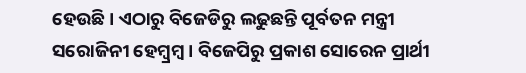ହେଉଛି । ଏଠାରୁ ବିଜେଡିରୁ ଲଢୁଛନ୍ତି ପୂର୍ବତନ ମନ୍ତ୍ରୀ ସରୋଜିନୀ ହେମ୍ବ୍ରମ୍ବ । ବିଜେପିରୁ ପ୍ରକାଶ ସୋରେନ ପ୍ରାର୍ଥୀ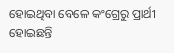ହୋଇଥିବା ବେଳେ କଂଗ୍ରେରୁ ପ୍ରାର୍ଥୀ ହୋଇଛନ୍ତି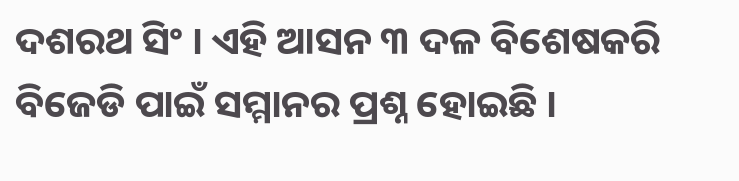ଦଶରଥ ସିଂ । ଏହି ଆସନ ୩ ଦଳ ବିଶେଷକରି ବିଜେଡି ପାଇଁ ସମ୍ମାନର ପ୍ରଶ୍ନ ହୋଇଛି ।